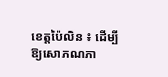ខេត្តប៉ៃលិន ៖ ដើម្បីឱ្យសោភណភា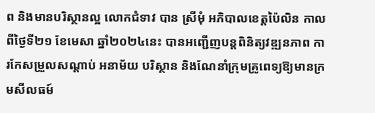ព និងមានបរិស្ថានល្អ លោកជំទាវ បាន ស្រីមុំ អភិបាលខេត្តប៉ៃលិន កាលពីថ្ងៃទី២១ ខែមេសា ឆ្នាំ២០២៤នេះ បានអញ្ជើញបន្តពិនិត្យវឌ្ឍនភាព ការកែសម្រួលសណ្តាប់ អនាម័យ បរិស្ថាន និងណែនាំក្រុមគ្រូពេទ្យឱ្យមានក្រមសីលធម៍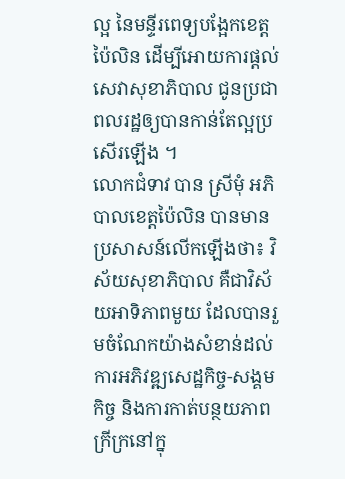ល្អ នៃមន្ទីរពេទ្យបង្អែកខេត្តប៉ៃលិន ដើម្បីអោយការផ្ដល់សេវាសុខាភិបាល ជូនប្រជាពលរដ្ឋឲ្យបានកាន់តែល្អប្រសើរឡើង ។
លោកជំទាវ បាន ស្រីមុំ អភិបាលខេត្តប៉ៃលិន បានមានប្រសាសន៍លើកឡើងថា៖ វិស័យសុខាភិបាល គឺជាវិស័យអាទិភាពមួយ ដែលបានរួមចំណែកយ៉ាងសំខាន់ដល់ការអភិវឌ្ឍសេដ្ឋកិច្ច-សង្គមកិច្ច និងការកាត់បន្ថយភាពក្រីក្រនៅក្នុ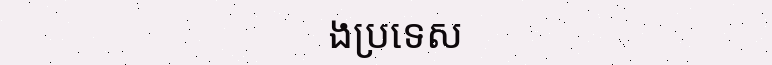ងប្រទេស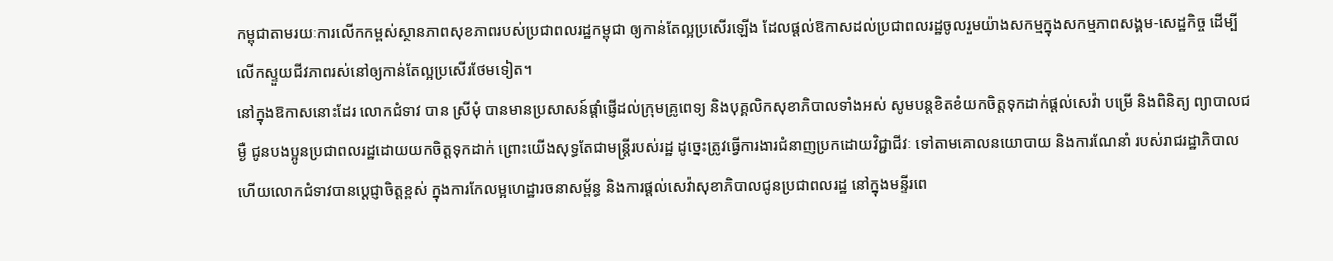កម្ពុជាតាមរយៈការលើកកម្ពស់ស្ថានភាពសុខភាពរបស់ប្រជាពលរដ្ឋកម្ពុជា ឲ្យកាន់តែល្អប្រសើរឡើង ដែលផ្តល់ឱកាសដល់ប្រជាពលរដ្ឋចូលរួមយ៉ាងសកម្មក្នុងសកម្មភាពសង្គម-សេដ្ឋកិច្ច ដើម្បីលើកស្ទួយជីវភាពរស់នៅឲ្យកាន់តែល្អប្រសើរថែមទៀត។
នៅក្នុងឱកាសនោះដែរ លោកជំទាវ បាន ស្រីមុំ បានមានប្រសាសន៍ផ្តាំផ្ញើដល់ក្រុមគ្រូពេទ្យ និងបុគ្គលិកសុខាភិបាលទាំងអស់ សូមបន្តខិតខំយកចិត្តទុកដាក់ផ្តល់សេវ៉ា បម្រើ និងពិនិត្យ ព្យាបាលជម្ងឺ ជូនបងប្អូនប្រជាពលរដ្ឋដោយយកចិត្តទុកដាក់ ព្រោះយើងសុទ្ធតែជាមន្រ្តីរបស់រដ្ឋ ដូច្នេះត្រូវធ្វើការងារជំនាញប្រកដោយវិជ្ជាជីវៈ ទៅតាមគោលនយោបាយ និងការណែនាំ របស់រាជរដ្ឋាភិបាល ហើយលោកជំទាវបានប្តេជ្ញាចិត្តខ្ពស់ ក្នុងការកែលម្អហេដ្ឋារចនាសម្ព័ន្ធ និងការផ្តល់សេវ៉ាសុខាភិបាលជូនប្រជាពលរដ្ឋ នៅក្នុងមន្ទីរពេ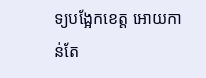ទ្យបង្អែកខេត្ត អោយកាន់តែ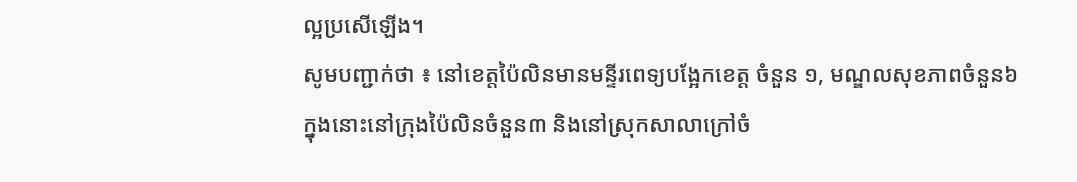ល្អប្រសើឡើង។
សូមបញ្ជាក់ថា ៖ នៅខេត្តប៉ៃលិនមានមន្ទីរពេទ្យបង្អែកខេត្ត ចំនួន ១, មណ្ឌលសុខភាពចំនួន៦ ក្នុងនោះនៅក្រុងប៉ៃលិនចំនួន៣ និងនៅស្រុកសាលាក្រៅចំ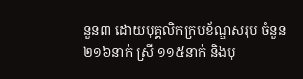នួន៣ ដោយបុគ្គលិកក្របខ័ណ្ឌសរុប ចំនួន ២១៦នាក់ ស្រី ១១៥នាក់ និងបុ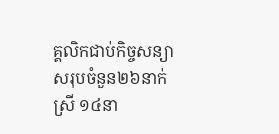គ្គលិកជាប់កិច្ចសន្យា សរុបចំនួន២៦នាក់ ស្រី ១៤នា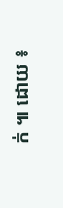ក់ ៕ ដោយ ៖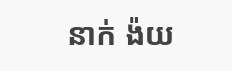នាក់ ង៉យ